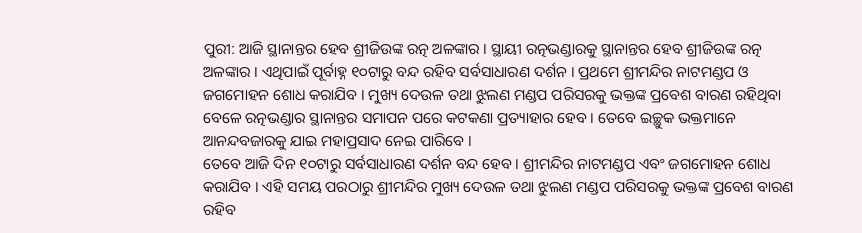ପୁରୀ: ଆଜି ସ୍ଥାନାନ୍ତର ହେବ ଶ୍ରୀଜିଉଙ୍କ ରତ୍ନ ଅଳଙ୍କାର । ସ୍ଥାୟୀ ରତ୍ନଭଣ୍ଡାରକୁ ସ୍ଥାନାନ୍ତର ହେବ ଶ୍ରୀଜିଉଙ୍କ ରତ୍ନ ଅଳଙ୍କାର । ଏଥିପାଇଁ ପୂର୍ବାହ୍ନ ୧୦ଟାରୁ ବନ୍ଦ ରହିବ ସର୍ବସାଧାରଣ ଦର୍ଶନ । ପ୍ରଥମେ ଶ୍ରୀମନ୍ଦିର ନାଟମଣ୍ଡପ ଓ ଜଗମୋହନ ଶୋଧ କରାଯିବ । ମୁଖ୍ୟ ଦେଉଳ ତଥା ଝୁଲଣ ମଣ୍ଡପ ପରିସରକୁ ଭକ୍ତଙ୍କ ପ୍ରବେଶ ବାରଣ ରହିଥିବା ବେଳେ ରତ୍ନଭଣ୍ଡାର ସ୍ଥାନାନ୍ତର ସମାପନ ପରେ କଟକଣା ପ୍ରତ୍ୟାହାର ହେବ । ତେବେ ଇଚ୍ଛୁକ ଭକ୍ତମାନେ ଆନନ୍ଦବଜାରକୁ ଯାଇ ମହାପ୍ରସାଦ ନେଇ ପାରିବେ ।
ତେବେ ଆଜି ଦିନ ୧୦ଟାରୁ ସର୍ବସାଧାରଣ ଦର୍ଶନ ବନ୍ଦ ହେବ । ଶ୍ରୀମନ୍ଦିର ନାଟମଣ୍ଡପ ଏବଂ ଜଗମୋହନ ଶୋଧ କରାଯିବ । ଏହି ସମୟ ପରଠାରୁ ଶ୍ରୀମନ୍ଦିର ମୁଖ୍ୟ ଦେଉଳ ତଥା ଝୁଲଣ ମଣ୍ଡପ ପରିସରକୁ ଭକ୍ତଙ୍କ ପ୍ରବେଶ ବାରଣ ରହିବ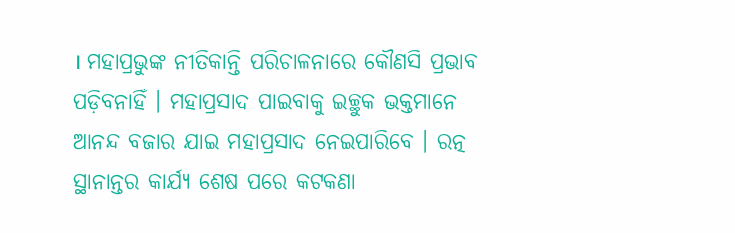। ମହାପ୍ରଭୁଙ୍କ ନୀତିକାନ୍ତି ପରିଚାଳନାରେ କୌଣସି ପ୍ରଭାବ ପଡ଼ିବନାହିଁ । ମହାପ୍ରସାଦ ପାଇବାକୁ ଇଚ୍ଛୁକ ଭକ୍ତମାନେ ଆନନ୍ଦ ବଜାର ଯାଇ ମହାପ୍ରସାଦ ନେଇପାରିବେ । ରତ୍ନ ସ୍ଥାନାନ୍ତର କାର୍ଯ୍ୟ ଶେଷ ପରେ କଟକଣା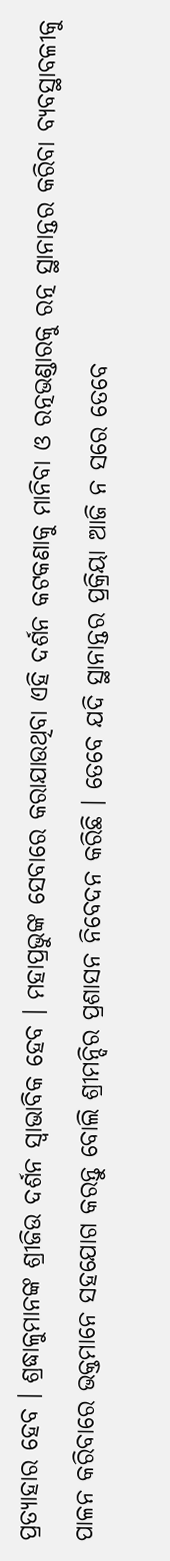ପ୍ରତ୍ୟାହାର ହେବ । ଶ୍ରଦ୍ଧାଳୁମାନଙ୍କ ଶ୍ରୀଜିଉ ଦର୍ଶନ ସ୍ୱାଭାବିକ ହେବ । ମହାପ୍ରଭୁଙ୍କ ସେବାରେ କରାଯାଉଥିବା ଏହି ଦର୍ଶନ କଟକଣାକୁ ମାନିବା ଓ ରତ୍ନଭଣ୍ଡାରକୁ ରତ୍ନ ସ୍ଥାନାନ୍ତର କରିବା ବ୍ୟବସ୍ଥାବଳୀକୁ ପାଳନ କରିବାରେ ଭକ୍ତମାନେ ସହଯୋଗ କରନ୍ତୁ ବୋଲି ଶ୍ରୀମନ୍ଦିର ପ୍ରଶାସନ ନିବେଦନ କରିଛି । ତେବେ ଯଦି ସ୍ଥାନାନ୍ତର ପ୍ରକ୍ରିୟା ଆଜି ନ ସରେ ତେବେ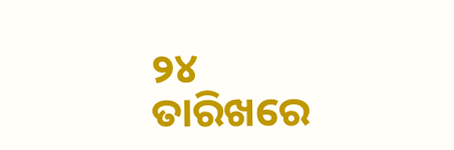୨୪ ତାରିଖରେ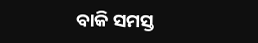ବାକି ସମସ୍ତ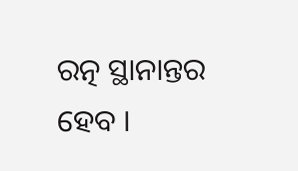ରତ୍ନ ସ୍ଥାନାନ୍ତର ହେବ ।